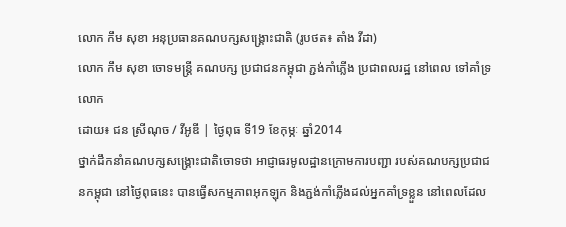លោក កឹម សុខា អនុប្រធានគណបក្សសង្គ្រោះជាតិ (រូបថត៖ តាំង វីដា)
លោក កឹម សុខា ចោទមន្ត្រី គណបក្ស ប្រជាជនកម្ពុជា ភ្ជង់កាំភ្លើង ប្រជាពលរដ្ឋ នៅពេល ទៅគាំទ្រ លោក
ដោយ៖ ជន ស្រីណុច / វីអូឌី | ថ្ងៃពុធ ទី19 ខែកុម្ភៈ ឆ្នាំ2014
ថ្នាក់ដឹកនាំគណបក្សសង្គ្រោះជាតិចោទថា អាជ្ញាធរមូលដ្ឋានក្រោមការបញ្ជា របស់គណបក្សប្រជាជនកម្ពុជា នៅថ្ងៃពុធនេះ បានធ្វើសកម្មភាពអុកឡុក និងភ្ជង់កាំភ្លើងដល់អ្នកគាំទ្រខ្លួន នៅពេលដែល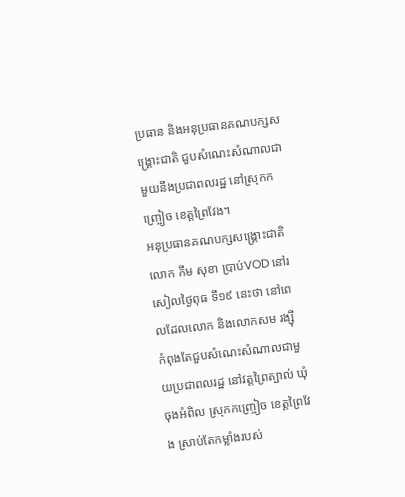ប្រធាន និងអនុប្រធានគណបក្សសង្គ្រោះជាតិ ជួបសំណេះសំណាលជាមួយនឹងប្រជាពលរដ្ឋ នៅស្រុកកញ្ច្រៀច ខេត្តព្រៃវែង។
អនុប្រធានគណបក្សសង្គ្រោះជាតិ លោក កឹម សុខា ប្រាប់VOD នៅរសៀលថ្ងៃពុធ ទី១៩ នេះថា នៅពេលដែលលោក និងលោកសម រង្ស៊ី កំពុងតែជួបសំណេះសំណាលជាមួយប្រជាពលរដ្ឋ នៅវត្តព្រៃត្បាល់ ឃុំចុងអំពិល ស្រុកកញ្ច្រៀច ខេត្តព្រៃវែង ស្រាប់តែកម្លាំងរបស់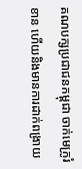គណបក្សប្រជាជនកម្ពុជា ចាក់មេក្រូរំខាន ហើយនិងមានការដាក់ពង្រាយ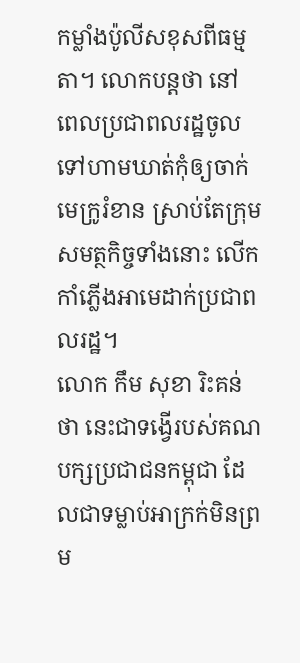កម្លាំងប៉ូលីសខុសពីធម្មតា។ លោកបន្តថា នៅពេលប្រជាពលរដ្ឋចូលទៅហាមឃាត់កុំឲ្យចាក់មេក្រូរំខាន ស្រាប់តែក្រុមសមត្ថកិច្ចទាំងនោះ លើកកាំភ្លើងអាមេដាក់ប្រជាពលរដ្ឋ។
លោក កឹម សុខា រិះគន់ថា នេះជាទង្វើរបស់គណបក្សប្រជាជនកម្ពុជា ដែលជាទម្លាប់អាក្រក់មិនព្រម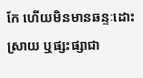កែ ហើយមិនមានឆន្ទៈដោះស្រាយ ឬផ្សះផ្សាជា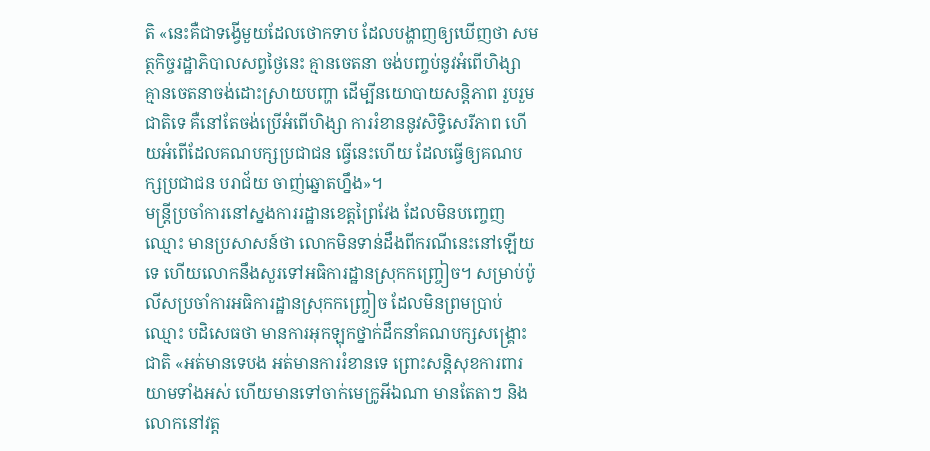តិ «នេះគឺជាទង្វើមួយដែលថោកទាប ដែលបង្ហាញឲ្យឃើញថា សមត្ថកិច្ចរដ្ឋាភិបាលសព្វថ្ងៃនេះ គ្មានចេតនា ចង់បញ្ចប់នូវអំពើហិង្សា គ្មានចេតនាចង់ដោះស្រាយបញ្ហា ដើម្បីនយោបាយសន្តិភាព រួបរួមជាតិទេ គឺនៅតែចង់ប្រើអំពើហិង្សា ការរំខាននូវសិទ្ធិសេរីភាព ហើយអំពើដែលគណបក្សប្រជាជន ធ្វើនេះហើយ ដែលធ្វើឲ្យគណបក្សប្រជាជន បរាជ័យ ចាញ់ឆ្នោតហ្នឹង»។
មន្ត្រីប្រចាំការនៅស្នងការរដ្ឋានខេត្តព្រៃវែង ដែលមិនបញ្ចេញឈ្មោះ មានប្រសាសន៍ថា លោកមិនទាន់ដឹងពីករណីនេះនៅឡើយទេ ហើយលោកនឹងសួរទៅអធិការដ្ឋានស្រុកកញ្ច្រៀច។ សម្រាប់ប៉ូលីសប្រចាំការអធិការដ្ឋានស្រុកកញ្ច្រៀច ដែលមិនព្រមប្រាប់ឈ្មោះ បដិសេធថា មានការអុកឡុកថ្នាក់ដឹកនាំគណបក្សសង្គ្រោះជាតិ «អត់មានទេបង អត់មានការរំខានទេ ព្រោះសន្តិសុខការពារយាមទាំងអស់ ហើយមានទៅចាក់មេក្រូអីឯណា មានតែតាៗ និងលោកនៅវត្ត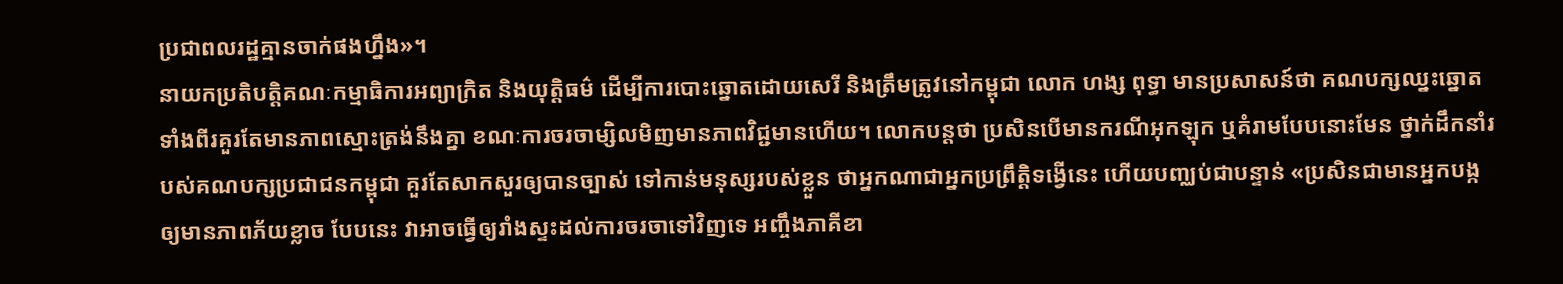ប្រជាពលរដ្ឋគ្មានចាក់ផងហ្នឹង»។
នាយកប្រតិបត្ដិគណៈកម្មាធិការអព្យាក្រិត និងយុត្ដិធម៌ ដើម្បីការបោះឆ្នោតដោយសេរី និងត្រឹមត្រូវនៅកម្ពុជា លោក ហង្ស ពុទ្ធា មានប្រសាសន៍ថា គណបក្សឈ្នះឆ្នោតទាំងពីរគួរតែមានភាពស្មោះត្រង់នឹងគ្នា ខណៈការចរចាម្សិលមិញមានភាពវិជ្ជមានហើយ។ លោកបន្តថា ប្រសិនបើមានករណីអុកឡុក ឬគំរាមបែបនោះមែន ថ្នាក់ដឹកនាំរបស់គណបក្សប្រជាជនកម្ពុជា គួរតែសាកសួរឲ្យបានច្បាស់ ទៅកាន់មនុស្សរបស់ខ្លួន ថាអ្នកណាជាអ្នកប្រព្រឹត្តិទង្វើនេះ ហើយបញ្ឈប់ជាបន្ទាន់ «ប្រសិនជាមានអ្នកបង្ក ឲ្យមានភាពភ័យខ្លាច បែបនេះ វាអាចធ្វើឲ្យរាំងស្ទះដល់ការចរចាទៅវិញទេ អញ្ចឹងភាគីខា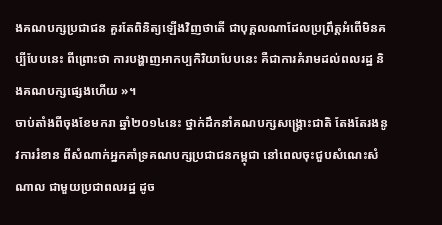ងគណបក្សប្រជាជន គួរតែពិនិត្យឡើងវិញថាតើ ជាបុគ្គលណាដែលប្រព្រឹត្តអំពើមិនគប្បីបែបនេះ ពីព្រោះថា ការបង្ហាញអាកប្បកិរិយាបែបនេះ គឺជាការគំរាមដល់ពលរដ្ឋ និងគណបក្សផ្សេងហើយ »។
ចាប់តាំងពីចុងខែមករា ឆ្នាំ២០១៤នេះ ថ្នាក់ដឹកនាំគណបក្សសង្គ្រោះជាតិ តែងតែរងនូវការរំខាន ពីសំណាក់អ្នកគាំទ្រគណបក្សប្រជាជនកម្ពុជា នៅពេលចុះជួបសំណេះសំណាល ជាមួយប្រជាពលរដ្ឋ ដូច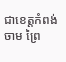ជាខេត្តកំពង់ចាម ព្រៃ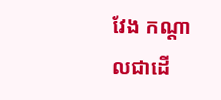វែង កណ្តាលជាដើ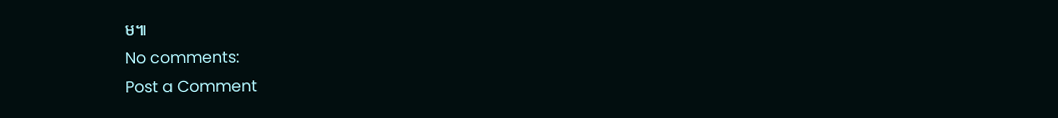ម៕
No comments:
Post a Comment